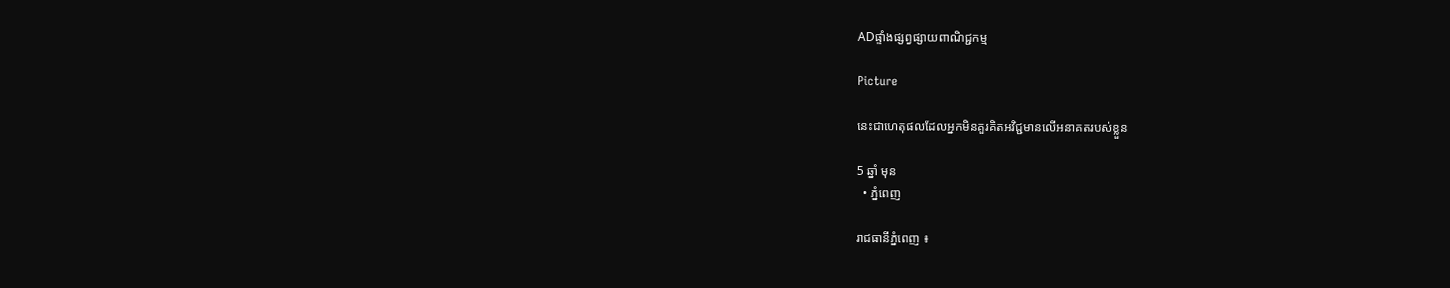ADផ្ទាំងផ្សព្វផ្សាយពាណិជ្ជកម្ម

Picture

នេះជាហេតុផលដែលអ្នកមិនគួរគិតអវិជ្ជមានលើអនាគតរបស់ខ្លួន

5 ឆ្នាំ មុន
  • ភ្នំពេញ

រាជធានីភ្នំពេញ ៖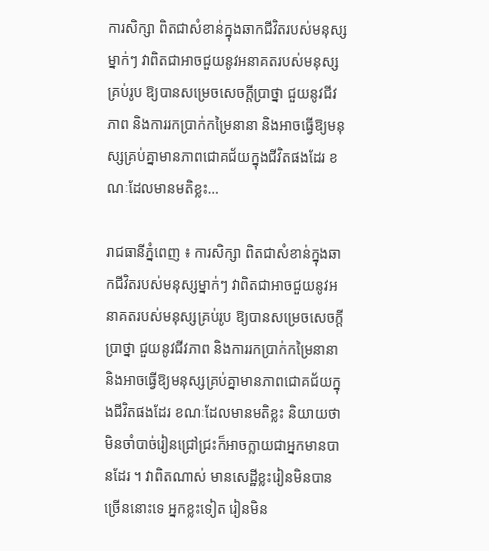ការសិក្សា ពិតជាសំខាន់ក្នុងឆាកជីវិតរបស់មនុស្សម្នាក់ៗ វាពិតជាអាចជួយនូវអនាគតរបស់មនុស្សគ្រប់រូប ឱ្យបានសម្រេចសេចក្តីប្រាថ្នា ជួយនូវជីវភាព និងការរកប្រាក់កម្រៃនានា និងអាចធ្វើឱ្យមនុស្សគ្រប់គ្នាមានភាពជោគជ័យក្នុងជីវិតផងដែរ ខណៈដែលមានមតិខ្លះ…

រាជធានីភ្នំពេញ ៖ ការសិក្សា ពិតជាសំខាន់ក្នុងឆាកជីវិតរបស់មនុស្សម្នាក់ៗ វាពិតជាអាចជួយនូវអនាគតរបស់មនុស្សគ្រប់រូប ឱ្យបានសម្រេចសេចក្តីប្រាថ្នា ជួយនូវជីវភាព និងការរកប្រាក់កម្រៃនានា និងអាចធ្វើឱ្យមនុស្សគ្រប់គ្នាមានភាពជោគជ័យក្នុងជីវិតផងដែរ ខណៈដែលមានមតិខ្លះ និយាយថាមិនចាំបាច់រៀនជ្រៅជ្រះក៏អាចក្លាយជាអ្នកមានបានដែរ ។ វាពិតណាស់ មានសេដ្ឋីខ្លះរៀនមិនបានច្រើននោះទេ អ្នកខ្លះទៀត រៀនមិន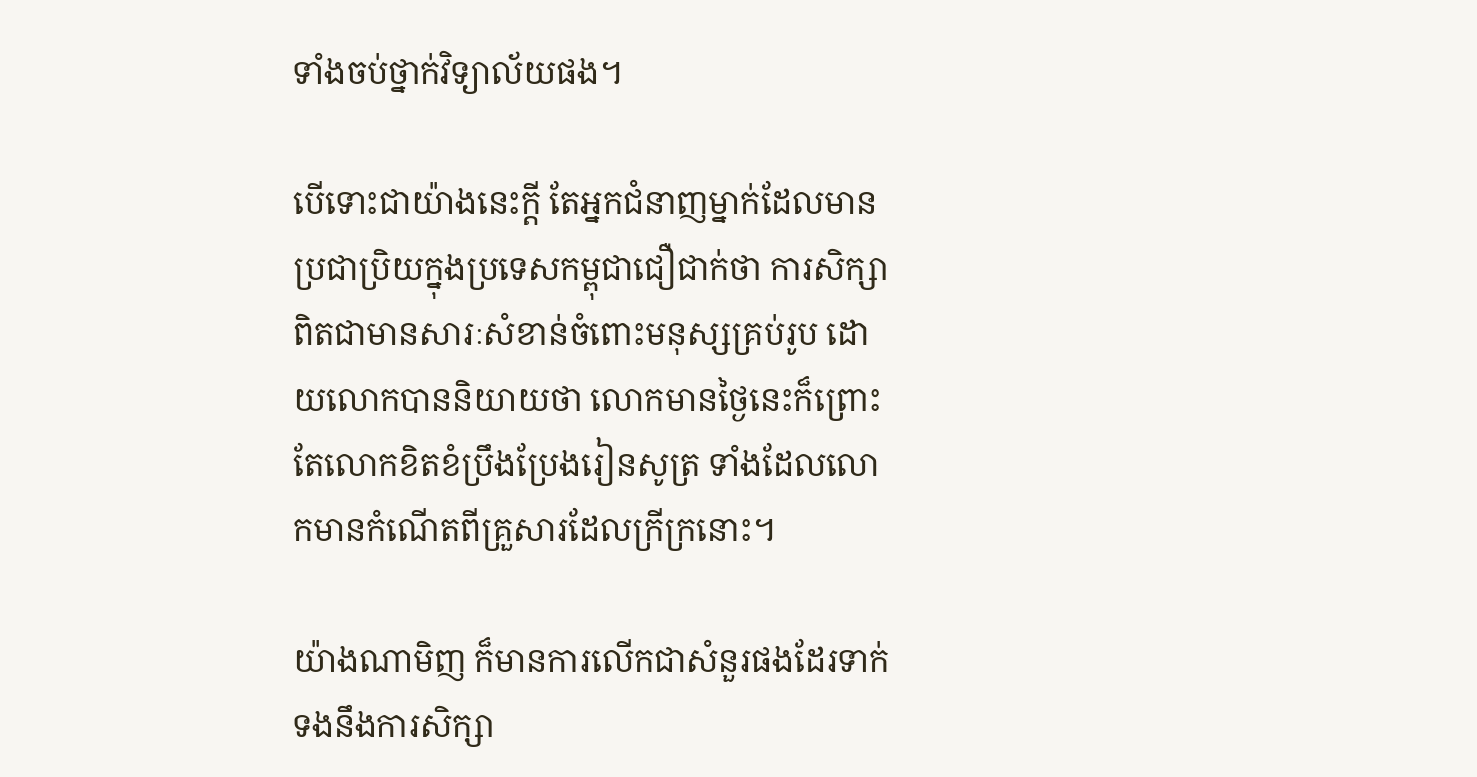ទាំងចប់ថ្នាក់វិទ្យាល័យផង។

បើទោះជាយ៉ាងនេះក្តី តែអ្នកជំនាញម្នាក់ដែលមានប្រជាប្រិយក្នុងប្រទេសកម្ពុជាជឿជាក់ថា ការសិក្សាពិតជាមានសារៈសំខាន់ចំពោះមនុស្សគ្រប់រូប ដោយលោកបាននិយាយថា លោកមានថ្ងៃនេះក៏ព្រោះតែលោកខិតខំប្រឹងប្រែងរៀនសូត្រ ទាំងដែលលោកមានកំណើតពីគ្រួសារដែលក្រីក្រនោះ។

យ៉ាងណាមិញ ក៏មានការលើកជាសំនួរផងដែរទាក់ទងនឹងការសិក្សា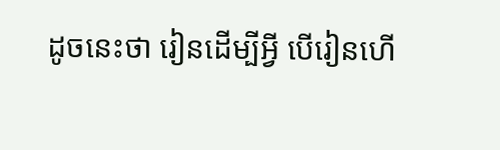ដូចនេះថា រៀនដើម្បីអ្វី បើរៀនហើ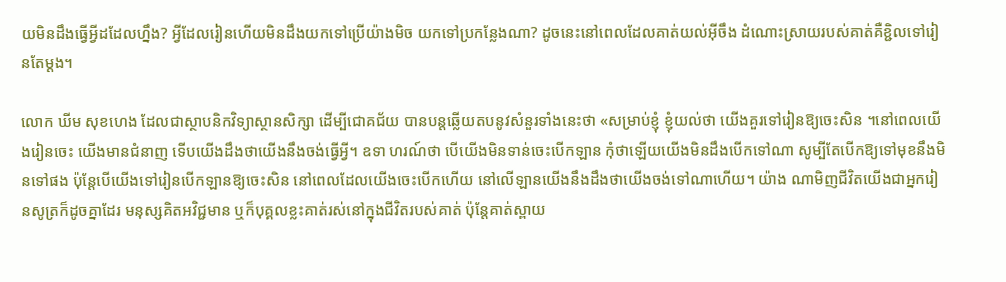យមិនដឹងធ្វើអ្វីដដែលហ្នឹង? អ្វីដែលរៀនហើយមិនដឹងយកទៅប្រើយ៉ាងមិច យកទៅប្រកន្លែងណា? ដូចនេះនៅពេលដែលគាត់យល់អ៊ីចឹង ដំណោះស្រាយរបស់គាត់គឺខ្ជិលទៅរៀនតែម្តង។

លោក ឃីម សុខហេង ដែលជាស្ថាបនិកវិទ្យាស្ថានសិក្សា ដើម្បីជោគជ័យ បានបន្តឆ្លើយតបនូវសំនួរទាំងនេះថា «សម្រាប់ខ្ញុំ ខ្ញុំយល់ថា យើងគួរទៅរៀនឱ្យចេះសិន ។នៅពេលយើងរៀនចេះ យើងមានជំនាញ ទើបយើងដឹងថាយើងនឹងចង់ធ្វើអ្វី។ ឧទា ហរណ៍ថា បើយើងមិនទាន់ចេះបើកឡាន កុំថាឡើយយើងមិនដឹងបើកទៅណា សូម្បីតែបើកឱ្យទៅមុខនឹងមិនទៅផង ប៉ុន្តែបើយើងទៅរៀនបើកឡានឱ្យចេះសិន នៅពេលដែលយើងចេះបើកហើយ នៅលើឡានយើងនឹងដឹងថាយើងចង់ទៅណាហើយ។ យ៉ាង ណាមិញជីវិតយើងជាអ្នករៀនសូត្រក៏ដូចគ្នាដែរ មនុស្សគិតអវិជ្ជមាន ឬក៏បុគ្គលខ្លះគាត់រស់នៅក្នុងជីវិតរបស់គាត់ ប៉ុន្តែគាត់ស្ពាយ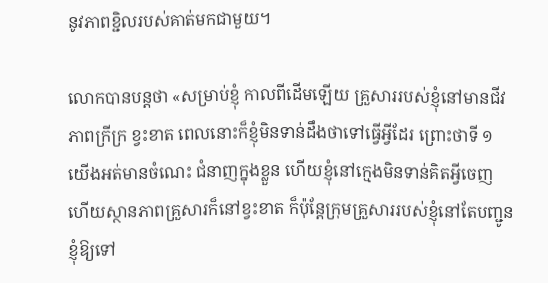នូវភាពខ្ជិលរបស់គាត់មកជាមួយ។

លោកបានបន្តថា «សម្រាប់ខ្ញុំ កាលពីដើមឡើយ គ្រួសាររបស់ខ្ញុំនៅមានជីវភាពក្រីក្រ ខ្វះខាត ពេលនោះក៏ខ្ញុំមិនទាន់ដឹងថាទៅធ្វើអ្វីដែរ ព្រោះថាទី ១ យើងអត់មានចំណេះ ជំនាញក្នុងខ្លួន ហើយខ្ញុំនៅក្មេងមិនទាន់គិតអ្វីចេញ ហើយស្ថានភាពគ្រួសារក៏នៅខ្វះខាត ក៏ប៉ុន្តែក្រុមគ្រួសាររបស់ខ្ញុំនៅតែបញ្ជូនខ្ញុំឱ្យទៅ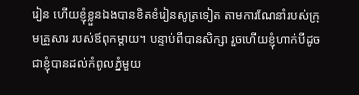រៀន ហើយខ្ញុំខ្លួនឯងបានខិតខំរៀនសូត្រទៀត តាមការណែនាំរបស់ក្រុមគ្រួសារ របស់ឪពុកម្តាយ។ បន្ទាប់ពីបានសិក្សា រួចហើយខ្ញុំហាក់បីដូចជាខ្ញុំបានដល់កំពូលភ្នំមួយ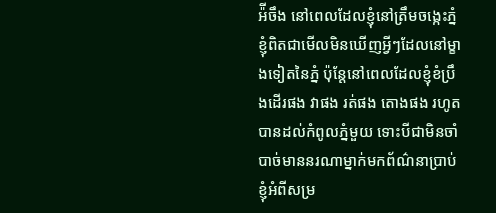អ៉ីចឹង នៅពេលដែលខ្ញុំនៅត្រឹមចង្កេះភ្នំខ្ញុំពិតជាមើលមិនឃើញអ្វីៗដែលនៅម្ខាងទៀតនៃភ្នំ ប៉ុន្តែនៅពេលដែលខ្ញុំខំប្រឹងដើរផង វាផង រត់ផង តោងផង រហូតបានដល់កំពូលភ្នំមួយ ទោះបីជាមិនចាំបាច់មាននរណាម្នាក់មកព័ណ៌នាប្រាប់ខ្ញុំអំពីសម្រ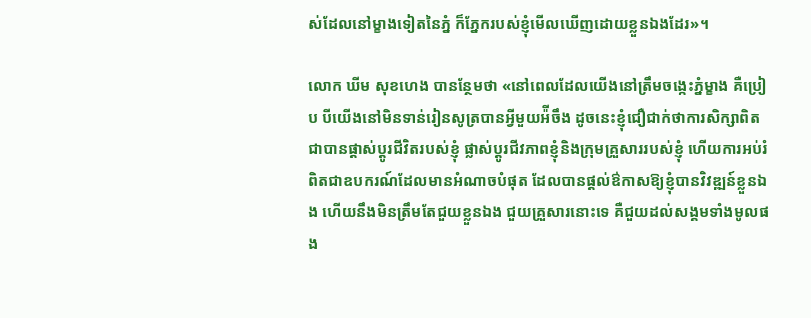ស់ដែលនៅម្ខាងទៀតនៃភ្នំ ក៏ភ្នែករបស់ខ្ញុំមើលឃើញដោយខ្លួនឯងដែរ»។

លោក ឃីម សុខហេង បានន្ថែមថា «នៅពេលដែលយើងនៅត្រឹមចង្កេះភ្នំម្ខាង គឺប្រៀប បីយើងនៅមិនទាន់រៀនសូត្របានអ្វីមួយអ៉ីចឹង ដូចនេះខ្ញុំជឿជាក់ថាការសិក្សាពិតជាបានផ្តាស់ប្តូរជីវិតរបស់ខ្ញុំ ផ្លាស់ប្តូរជីវភាពខ្ញុំនិងក្រុមគ្រួសាររបស់ខ្ញុំ ហើយការអប់រំពិតជាឧបករណ៍ដែលមានអំណាចបំផុត ដែលបានផ្តល់ឳកាសឱ្យខ្ញុំបានវិវឌ្ឍន៍ខ្លួនឯង ហើយនឹងមិនត្រឹមតែជួយខ្លួនឯង ជួយគ្រួសារនោះទេ គឺជួយដល់សង្គមទាំងមូលផង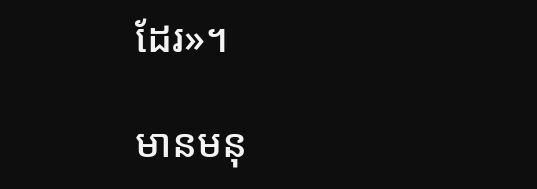ដែរ»។

មានមនុ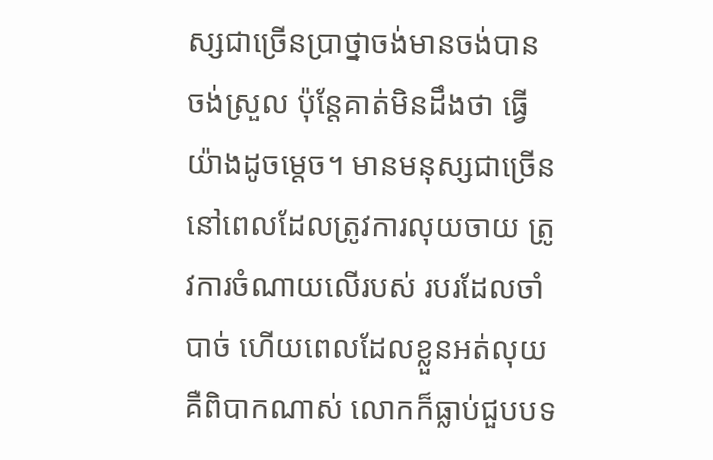ស្សជាច្រើនប្រាថ្នាចង់មានចង់បាន ចង់ស្រួល ប៉ុន្តែគាត់មិនដឹងថា ធ្វើយ៉ាងដូចម្តេច។ មានមនុស្សជាច្រើននៅពេលដែលត្រូវការលុយចាយ ត្រូវការចំណាយលើរបស់ របរដែលចាំបាច់ ហើយពេលដែលខ្លួនអត់លុយ គឺពិបាកណាស់ លោកក៏ធ្លាប់ជួបបទ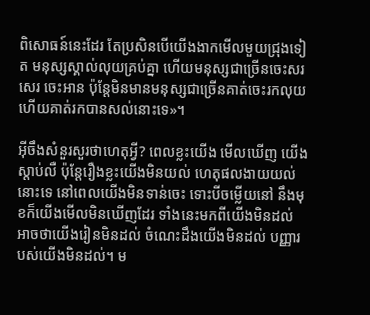ពិសោធន៍នេះដែរ តែប្រសិនបើយើងងាកមើលមួយជ្រុងទៀត មនុស្សស្គាល់លុយគ្រប់គ្នា ហើយមនុស្សជាច្រើនចេះសរសេរ ចេះអាន ប៉ុន្តែមិនមានមនុស្សជាច្រើនគាត់ចេះរកលុយ ហើយគាត់រកបានសល់នោះទេ»។

អ៊ីចឹងសំនួរសួរថាហេតុអ្វី? ពេលខ្លះយើង មើលឃើញ យើងស្តាប់លឺ ប៉ុន្តែរឿងខ្លះយើងមិនយល់ ហេតុផលងាយយល់នោះទេ នៅពេលយើងមិនទាន់ចេះ ទោះបីចម្លើយនៅ នឹងមុខក៏យើងមើលមិនឃើញដែរ ទាំងនេះមកពីយើងមិនដល់ អាចថាយើងរៀនមិនដល់ ចំណេះដឹងយើងមិនដល់ បញ្ញារបស់យើងមិនដល់។ ម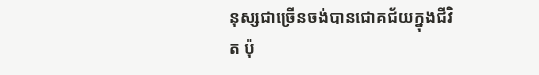នុស្សជាច្រើនចង់បានជោគជ័យក្នុងជីវិត ប៉ុ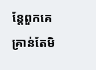ន្តែពួកគេគ្រាន់តែមិ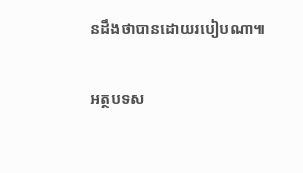នដឹងថាបានដោយរបៀបណា៕

អត្ថបទស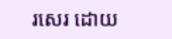រសេរ ដោយ